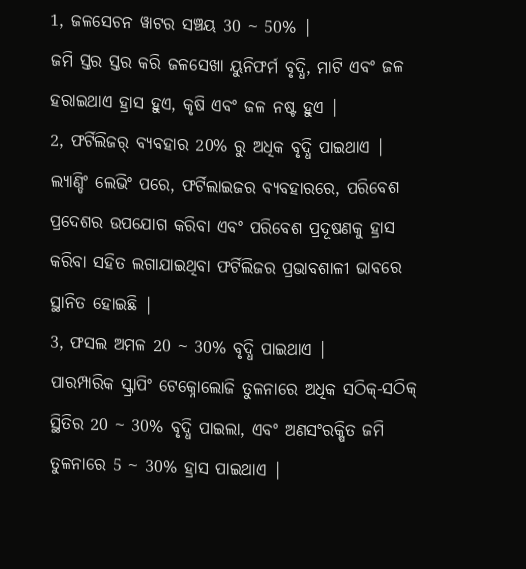1, ଜଳସେଚନ ୱାଟର ସଞ୍ଚୟ 30 ~ 50% |
ଜମି ସ୍ତର ସ୍ତର କରି ଜଳସେଖା ୟୁନିଫର୍ମ ବୃଦ୍ଧି, ମାଟି ଏବଂ ଜଳ ହରାଇଥାଏ ହ୍ରାସ ହୁଏ, କୃଷି ଏବଂ ଜଳ ନଷ୍ଟ ହୁଏ |
2, ଫର୍ଟିଲିଜର୍ ବ୍ୟବହାର 20% ରୁ ଅଧିକ ବୃଦ୍ଧି ପାଇଥାଏ |
ଲ୍ୟାଣ୍ଡିଂ ଲେଭିଂ ପରେ, ଫର୍ଟିଲାଇଜର ବ୍ୟବହାରରେ, ପରିବେଶ ପ୍ରଦେଶର ଉପଯୋଗ କରିବା ଏବଂ ପରିବେଶ ପ୍ରଦୂଷଣକୁ ହ୍ରାସ କରିବା ସହିତ ଲଗାଯାଇଥିବା ଫର୍ଟିଲିଜର ପ୍ରଭାବଶାଳୀ ଭାବରେ ସ୍ଥାନିତ ହୋଇଛି |
3, ଫସଲ ଅମଳ 20 ~ 30% ବୃଦ୍ଧି ପାଇଥାଏ |
ପାରମ୍ପାରିକ ସ୍କ୍ରାପିଂ ଟେକ୍ନୋଲୋଜି ତୁଳନାରେ ଅଧିକ ସଠିକ୍-ସଠିକ୍ ସ୍ଥିତିର 20 ~ 30% ବୃଦ୍ଧି ପାଇଲା, ଏବଂ ଅଣସଂରକ୍ଷିତ ଜମି ତୁଳନାରେ 5 ~ 30% ହ୍ରାସ ପାଇଥାଏ |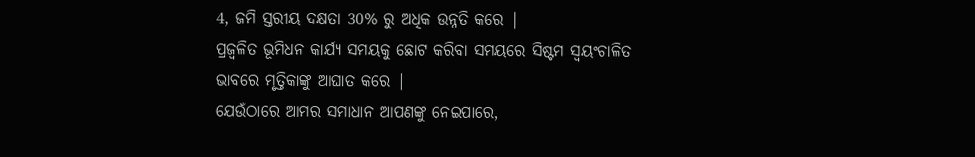4, ଜମି ସ୍ତରୀୟ ଦକ୍ଷତା 30% ରୁ ଅଧିକ ଉନ୍ନତି କରେ |
ପ୍ରଜ୍ୱଳିତ ଭୂମିଧନ କାର୍ଯ୍ୟ ସମୟକୁ ଛୋଟ କରିବା ସମୟରେ ସିଷ୍ଟମ ସ୍ୱୟଂଚାଳିତ ଭାବରେ ମୃତ୍ତିକାଙ୍କୁ ଆଘାତ କରେ |
ଯେଉଁଠାରେ ଆମର ସମାଧାନ ଆପଣଙ୍କୁ ନେଇପାରେ,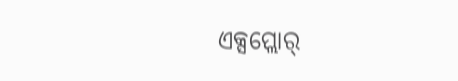ଏକ୍ସପ୍ଲୋର୍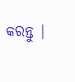କରନ୍ତୁ |